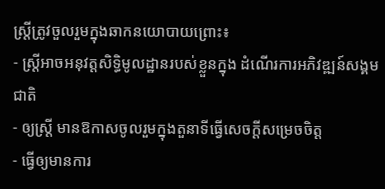ស្រ្តីត្រូវចួលរួមក្នុងឆាកនយោបាយព្រោះ៖
- ស្រ្តីអាចអនុវត្តសិទ្ធិមូលដ្ឋានរបស់ខ្លួនក្នុង ដំណើរការអភិវឌ្ឍន៍សង្គមជាតិ
- ឲ្យស្រ្តី មានឱកាសចូលរួមក្នុងតួនាទីធ្វើសេចក្តីសម្រេចចិត្ត
- ធ្វើឲ្យមានការ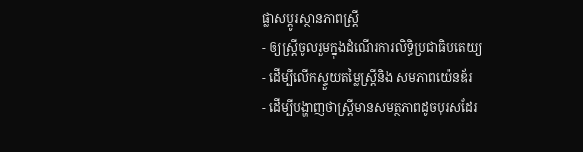ផ្លាសប្តូរស្ថានភាពស្រ្តី
- ឲ្យស្រ្តីចូលរួមក្នុងដំណើរការលិទ្ធិប្រជាធិបតេយ្យ
- ដើម្បីលើកស្ទួយតម្លៃស្រ្តីនិង សមភាពយ៉េនឌ័រ
- ដើម្បីបង្ហាញថាស្រ្តីមានសមត្ថភាពដូចបុរសដែរ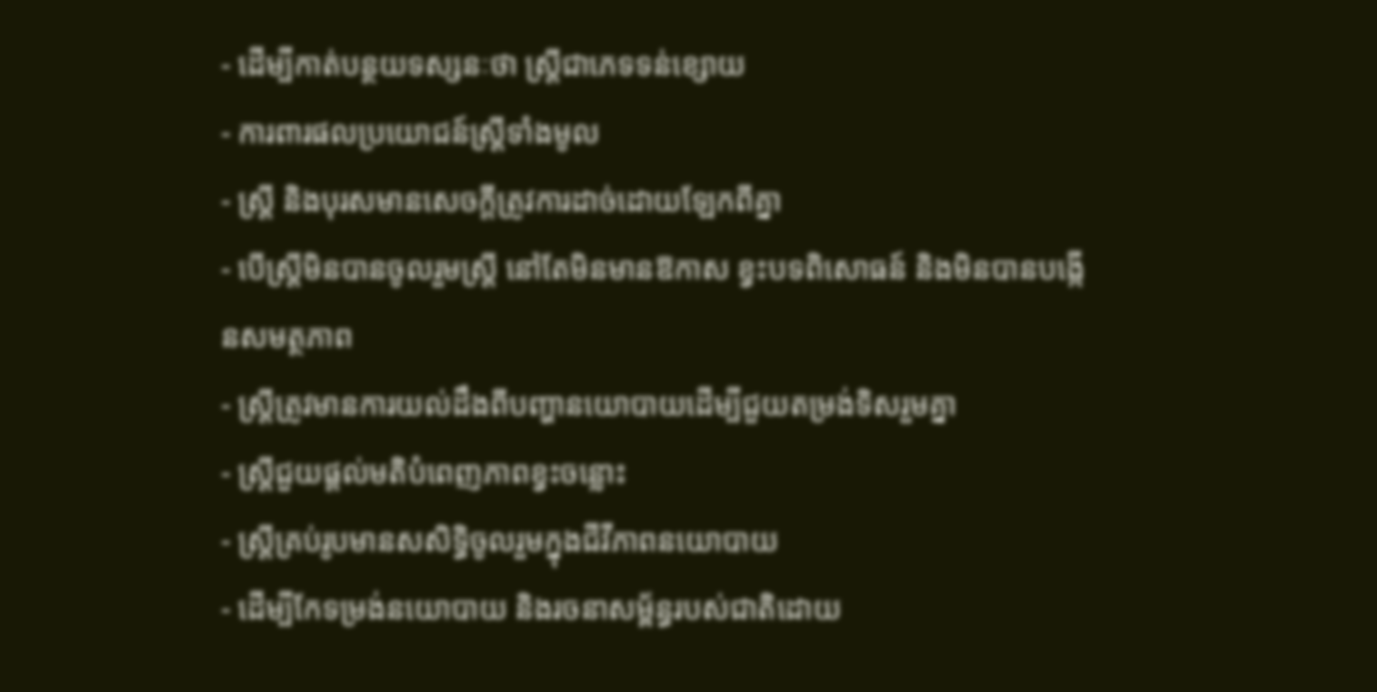- ដើម្បីកាត់បន្ថយទស្សនៈថា ស្រ្តីជាភេទទន់ខ្សោយ
- ការពារផលប្រយោជន៍ស្រ្តីទាំងមូល
- ស្រ្តី និងបុរសមានសេចក្តីត្រូវការដាច់ដោយឡែកពីគ្នា
- បើស្រ្តីមិនបានចូលរួមស្រ្តី នៅតែមិនមានឱកាស ខ្វះបទពិសោធន៍ និងមិនបានបង្កើនសមត្ថភាព
- ស្រ្តីត្រូវមានការយល់ដឹងពីបញ្ហានយោបាយដើម្បីជួយតម្រង់ទិសរួមគ្នា
- ស្រ្តីជួយផ្តល់មតិបំពេញភាពខ្វះចន្លោះ
- ស្រ្តីគ្រប់រូបមានសសិទ្ធិចូលរួមក្នុងជីវីភាពនយោបាយ
- ដើម្បីកែទម្រង់នយោបាយ និងរចនាសម្ព័ន្ធរបស់ជាតិដោយ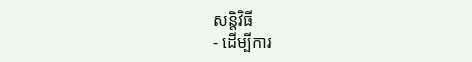សន្តិវិធី
- ដើម្បីការ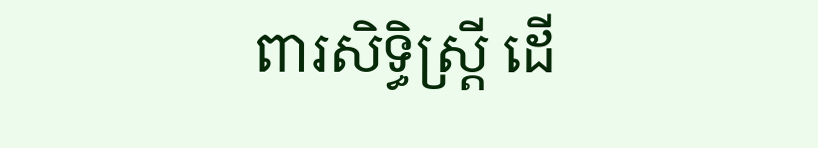ពារសិទ្ធិស្រ្តី ដើ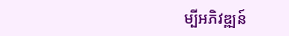ម្បីអភិវឌ្ឍន៍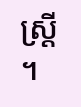ស្រ្តី ។